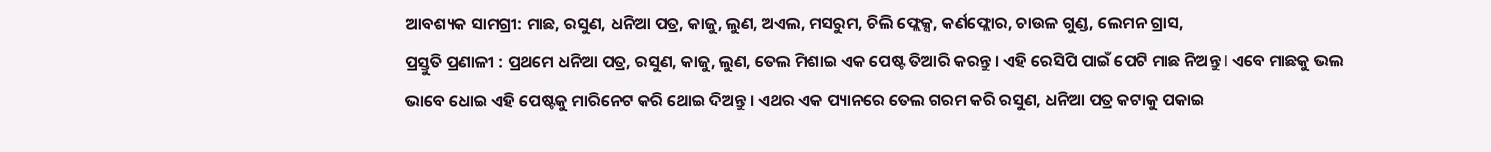ଆବଶ୍ୟକ ସାମଗ୍ରୀ: ମାଛ, ରସୁଣ, ଧନିଆ ପତ୍ର, କାଜୁ, ଲୁଣ, ଅଏଲ, ମସରୁମ, ଚିଲି ଫ୍ଲେକ୍ସ, କର୍ଣଫ୍ଲୋର, ଚାଉଳ ଗୁଣ୍ଡ, ଲେମନ ଗ୍ରାସ,
ପ୍ରସ୍ତୁତି ପ୍ରଣାଳୀ : ପ୍ରଥମେ ଧନିଆ ପତ୍ର, ରସୁଣ, କାଜୁ, ଲୁଣ, ତେଲ ମିଶାଇ ଏକ ପେଷ୍ଟ ତିଆରି କରନ୍ତୁ । ଏହି ରେସିପି ପାଇଁ ପେଟି ମାଛ ନିଅନ୍ତୁ l ଏବେ ମାଛକୁ ଭଲ ଭାବେ ଧୋଇ ଏହି ପେଷ୍ଟକୁ ମାରିନେଟ କରି ଥୋଇ ଦିଅନ୍ତୁ । ଏଥର ଏକ ପ୍ୟାନରେ ତେଲ ଗରମ କରି ରସୁଣ, ଧନିଆ ପତ୍ର କଟାକୁ ପକାଇ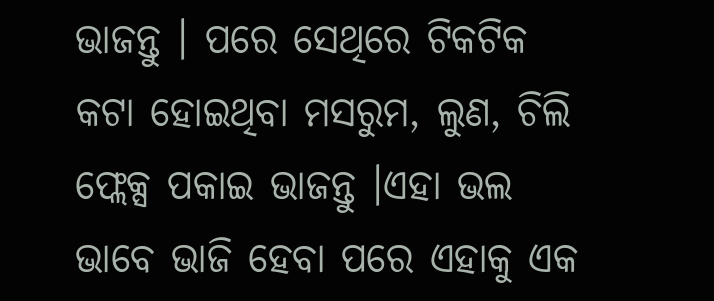ଭାଜନ୍ତୁ । ପରେ ସେଥିରେ ଟିକଟିକ କଟା ହୋଇଥିବା ମସରୁମ, ଲୁଣ, ଚିଲି ଫ୍ଲେକ୍ସ ପକାଇ ଭାଜନ୍ତୁ ।ଏହା ଭଲ ଭାବେ ଭାଜି ହେବା ପରେ ଏହାକୁ ଏକ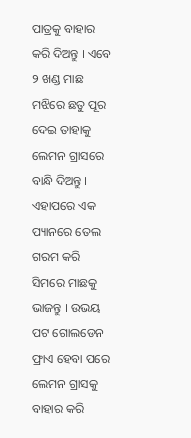ପାତ୍ରକୁ ବାହାର କରି ଦିଅନ୍ତୁ । ଏବେ ୨ ଖଣ୍ଡ ମାଛ ମଝିରେ ଛତୁ ପୂର ଦେଇ ତାହାକୁ ଲେମନ ଗ୍ରାସରେ ବାନ୍ଧି ଦିଅନ୍ତୁ ।
ଏହାପରେ ଏକ ପ୍ୟାନରେ ତେଲ ଗରମ କରି ସିମରେ ମାଛକୁ ଭାଜନ୍ତୁ । ଉଭୟ ପଟ ଗୋଲଡେନ ଫ୍ରାଏ ହେବା ପରେ ଲେମନ ଗ୍ରାସକୁ ବାହାର କରି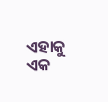ଏହାକୁ ଏକ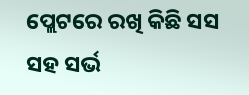ପ୍ଲେଟରେ ରଖି କିଛି ସସ ସହ ସର୍ଭ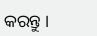କରନ୍ତୁ ।